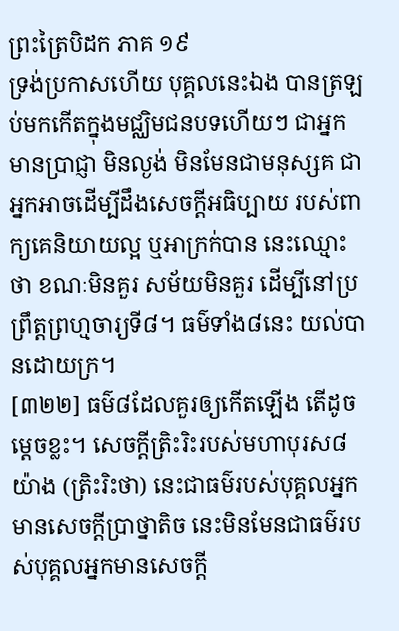ព្រះត្រៃបិដក ភាគ ១៩
ទ្រង់ប្រកាសហើយ បុគ្គលនេះឯង បានត្រឡប់មកកើតក្នុងមជ្ឈិមជនបទហើយៗ ជាអ្នកមានប្រាជ្ញា មិនល្ងង់ មិនមែនជាមនុស្សគ ជាអ្នកអាចដើម្បីដឹងសេចក្តីអធិប្បាយ របស់ពាក្យគេនិយាយល្អ ឬអាក្រក់បាន នេះឈ្មោះថា ខណៈមិនគួរ សម័យមិនគួរ ដើម្បីនៅប្រព្រឹត្តព្រហ្មចារ្យទី៨។ ធម៌ទាំង៨នេះ យល់បានដោយក្រ។
[៣២២] ធម៌៨ដែលគួរឲ្យកើតឡើង តើដូចម្តេចខ្លះ។ សេចក្តីត្រិះរិះរបស់មហាបុរស៨យ៉ាង (ត្រិះរិះថា) នេះជាធម៌របស់បុគ្គលអ្នកមានសេចក្តីប្រាថ្នាតិច នេះមិនមែនជាធម៌របស់បុគ្គលអ្នកមានសេចក្តី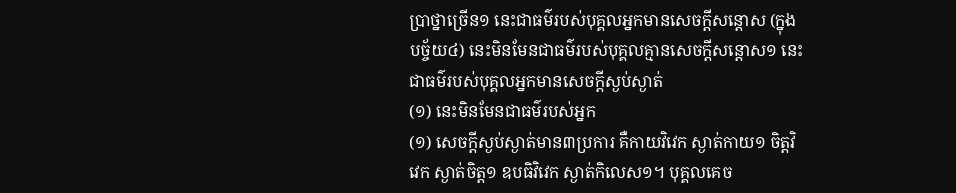ប្រាថ្នាច្រើន១ នេះជាធម៌របស់បុគ្គលអ្នកមានសេចក្តីសន្តោស (ក្នុងបច្ច័យ៤) នេះមិនមែនជាធម៌របស់បុគ្គលគ្មានសេចក្តីសន្តោស១ នេះជាធម៌របស់បុគ្គលអ្នកមានសេចក្តីស្ងប់ស្ងាត់
(១) នេះមិនមែនជាធម៌របស់អ្នក
(១) សេចក្តីស្ងប់ស្ងាត់មាន៣ប្រការ គឺកាយវិវេក ស្ងាត់កាយ១ ចិត្តវិវេក ស្ងាត់ចិត្ត១ ឧបធិវិវេក ស្ងាត់កិលេស១។ បុគ្គលគេច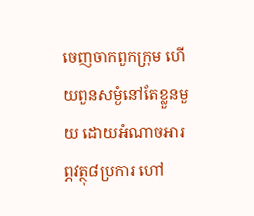ចេញចាកពួកក្រុម ហើយពួនសម្ងំនៅតែខ្លួនមួយ ដោយអំណាចអារព្ភវត្ថុ៨ប្រការ ហៅ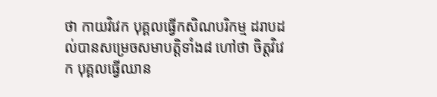ថា កាយវិវេក បុគ្គលធ្វើកសិណបរិកម្ម ដរាបដល់បានសម្រេចសមាបត្តិទាំង៨ ហៅថា ចិត្តវិវេក បុគ្គលធ្វើឈាន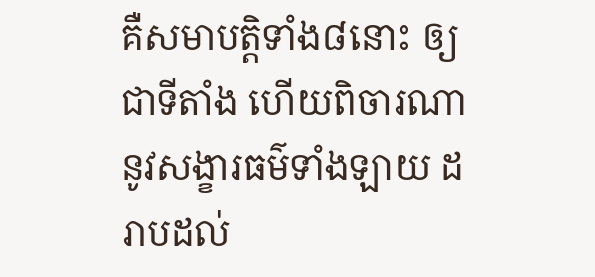គឺសមាបត្តិទាំង៨នោះ ឲ្យជាទីតាំង ហើយពិចារណា នូវសង្ខារធម៌ទាំងឡាយ ដរាបដល់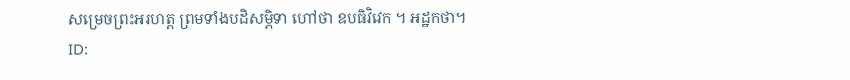សម្រេចព្រះអរហត្ត ព្រមទាំងបដិសម្ភិទា ហៅថា ឧបធិវិវេក ។ អដ្ឋកថា។
ID: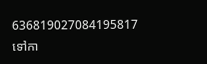636819027084195817
ទៅកា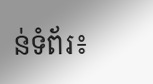ន់ទំព័រ៖